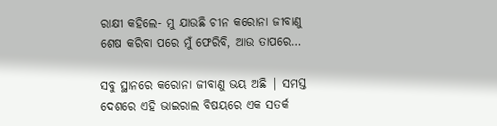ରାକ୍ଷୀ କହିଲେ- ମୁ ଯାଉଛି ଚୀନ କରୋନା ଜୀବାଣୁ ଶେଷ କରିବା ପରେ ମୁଁ ଫେରିବି, ଆଉ ତାପରେ…

ସବୁ ସ୍ଥାନରେ କରୋନା ଜୀବାଣୁ ଭୟ ଅଛି | ସମସ୍ତ ଦେଶରେ ଏହି ଭାଇରାଲ ବିଷୟରେ ଏକ ସତର୍କ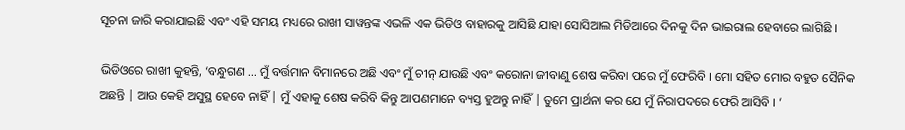ସୂଚନା ଜାରି କରାଯାଇଛି ଏବଂ ଏହି ସମୟ ମଧ୍ୟରେ ରାଖୀ ସାୱନ୍ତଙ୍କ ଏଭଳି ଏକ ଭିଡିଓ ବାହାରକୁ ଆସିଛି ଯାହା ସୋସିଆଲ ମିଡିଆରେ ଦିନକୁ ଦିନ ଭାଇରାଲ ହେବାରେ ଲାଗିଛି ।

ଭିଡିଓରେ ରାଖୀ କୁହନ୍ତି, ‘ବନ୍ଧୁଗଣ … ମୁଁ ବର୍ତ୍ତମାନ ବିମାନରେ ଅଛି ଏବଂ ମୁଁ ଚୀନ୍ ଯାଉଛି ଏବଂ କରୋନା ଜୀବାଣୁ ଶେଷ କରିବା ପରେ ମୁଁ ଫେରିବି । ମୋ ସହିତ ମୋର ବହୁତ ସୈନିକ ଅଛନ୍ତି | ଆଉ କେହି ଅସୁସ୍ଥ ହେବେ ନାହିଁ | ମୁଁ ଏହାକୁ ଶେଷ କରିବି କିନ୍ତୁ ଆପଣମାନେ ବ୍ୟସ୍ତ ହୁଅନ୍ତୁ ନାହିଁ | ତୁମେ ପ୍ରାର୍ଥନା କର ଯେ ମୁଁ ନିରାପଦରେ ଫେରି ଆସିବି । ‘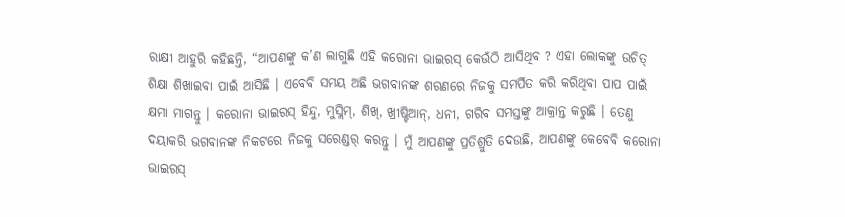ରାକ୍ଷୀ ଆହୁରି କହିଛନ୍ତି, “ଆପଣଙ୍କୁ କ’ଣ ଲାଗୁଛି ଏହି କରୋନା ଭାଇରସ୍ କେଉଁଠି ଆସିଥିବ ? ଏହା ଲୋକଙ୍କୁ ଉଚିତ୍ ଶିକ୍ଷା ଶିଖାଇବା ପାଇଁ ଆସିଛି । ଏବେବି ସମୟ ଅଛି ଭଗବାନଙ୍କ ଶରଣରେ ନିଜକୁ ସମର୍ପିତ କରି କରିଥିବା ପାପ ପାଇଁ କ୍ଷମା ମାଗନ୍ତୁ । କରୋନା ଭାଇରସ୍ ହିନ୍ଦୁ, ମୁସ୍ଲିମ୍, ଶିଖ୍, ଖ୍ରୀଷ୍ଟିଆନ୍, ଧନୀ, ଗରିବ ସମସ୍ତଙ୍କୁ ଆକ୍ରାନ୍ତ କରୁଛି । ତେଣୁ ଦୟାକରି ଭଗବାନଙ୍କ ନିକଟରେ ନିଜକୁ ସରେଣ୍ଡର୍ କରନ୍ତୁ । ମୁଁ ଆପଣଙ୍କୁ ପ୍ରତିଶ୍ରୁତି ଦେଉଛି, ଆପଣଙ୍କୁ କେବେବି କରୋନା ଭାଇରସ୍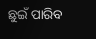ଛୁଇଁ ପାରିବ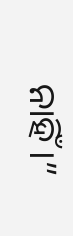ନାହିଁ ।”